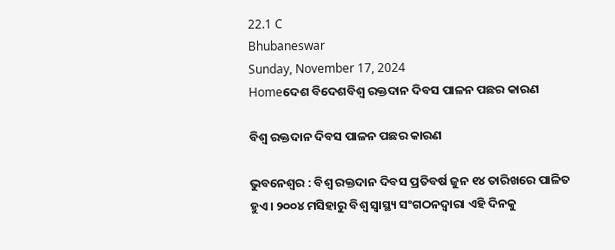22.1 C
Bhubaneswar
Sunday, November 17, 2024
Homeଦେଶ ବିଦେଶବିଶ୍ୱ ରକ୍ତଦାନ ଦିବସ ପାଳନ ପଛର କାରଣ

ବିଶ୍ୱ ରକ୍ତଦାନ ଦିବସ ପାଳନ ପଛର କାରଣ

ଭୁବନେଶ୍ୱର : ବିଶ୍ୱ ରକ୍ତଦାନ ଦିବସ ପ୍ରତିବର୍ଷ ଜୁନ ୧୪ ତାରିଖରେ ପାଳିତ ହୁଏ । ୨୦୦୪ ମସିହାରୁ ବିଶ୍ୱ ସ୍ୱାସ୍ଥ୍ୟ ସଂଗଠନଦ୍ୱାରା ଏହି ଦିନକୁ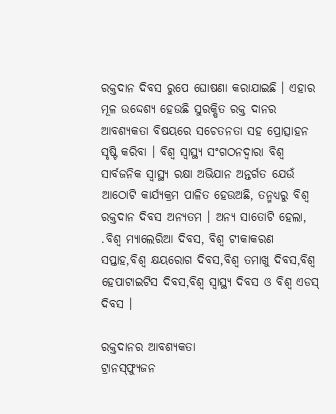ରକ୍ତଦାନ ଦିବସ ରୁପେ ଘୋଷଣା କରାଯାଇଛି । ଏହାର ମୂଳ ଉଦ୍ଦେଶ୍ୟ ହେଉଛି ସୁରକ୍ଷିତ ରକ୍ତ ଦାନର ଆବଶ୍ୟକତା ବିଷୟରେ ସଚେତନତା ସହ ପ୍ରୋତ୍ସାହନ ସୃଷ୍ଟି କରିବା । ବିଶ୍ୱ ସ୍ୱାସ୍ଥ୍ୟ ସଂଗଠନଦ୍ୱାରା ବିଶ୍ୱ ସାର୍ବଜନିକ ସ୍ୱାସ୍ଥ୍ୟ ରକ୍ଷା ଅଭିଯାନ ଅନ୍ତର୍ଗତ ଯେଉଁ ଆଠୋଟି କାର୍ଯ୍ୟକ୍ରମ ପାଳିତ ହେଉଅଛି, ତନ୍ମଧ୍ୟରୁ ବିଶ୍ୱ ରକ୍ତଦାନ ଦିବସ ଅନ୍ୟତମ । ଅନ୍ୟ ସାତୋଟି ହେଲା, .ବିଶ୍ୱ ମ୍ୟାଲେରିଆ ଦିବସ, ବିଶ୍ୱ ଟୀକାକରଣ ସପ୍ତାହ,ବିଶ୍ୱ କ୍ଷୟରୋଗ ଦିବସ,ବିଶ୍ୱ ତମାଖୁ ଦିବସ,ବିଶ୍ୱ ହେପାଟାଇଟିସ ଦିବସ,ବିଶ୍ୱ ସ୍ୱାସ୍ଥ୍ୟ ଦିବସ ଓ ବିଶ୍ୱ ଏଡସ୍ ଦିବସ ।

ରକ୍ତଦାନର ଆବଶ୍ୟକତା
ଟ୍ରାନସ୍‌ଫ୍ୟୁଜନ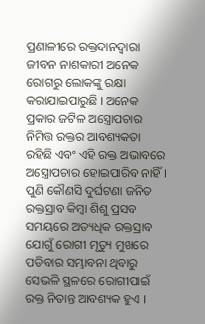ପ୍ରଣାଳୀରେ ରକ୍ତଦାନଦ୍ୱାରା ଜୀବନ ନାଶକାରୀ ଅନେକ ରୋଗରୁ ଲୋକଙ୍କୁ ରକ୍ଷା କରାଯାଇପାରୁଛି । ଅନେକ ପ୍ରକାର ଜଟିଳ ଅସ୍ତ୍ରୋପଚାର ନିମିତ୍ତ ରକ୍ତର ଆବଶ୍ୟକତା ରହିଛି ଏବଂ ଏହି ରକ୍ତ ଅଭାବରେ ଅସ୍ତ୍ରୋପଚାର ହୋଇପାରିବ ନାହିଁ । ପୁଣି କୌଣସି ଦୁର୍ଘଟଣା ଜନିତ ରକ୍ତସ୍ରାବ କିମ୍ବା ଶିଶୁ ପ୍ରସବ ସମୟରେ ଅତ୍ୟଧିକ ରକ୍ତସ୍ରାବ ଯୋଗୁଁ ରୋଗୀ ମୃତ୍ୟୁ ମୁଖରେ ପଡିବାର ସମ୍ଭାବନା ଥିବାରୁ ସେଭଳି ସ୍ଥଳରେ ରୋଗୀପାଇଁ ରକ୍ତ ନିତାନ୍ତ ଆବଶ୍ୟକ ହୁଏ ।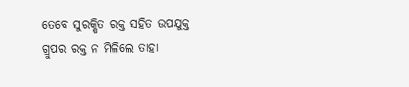ତେବେ ସୁରକ୍ଷିତ ରକ୍ତ ସହିତ ଉପଯୁକ୍ତ ଗ୍ରୁପର ରକ୍ତ ନ ମିଳିଲେ ତାହା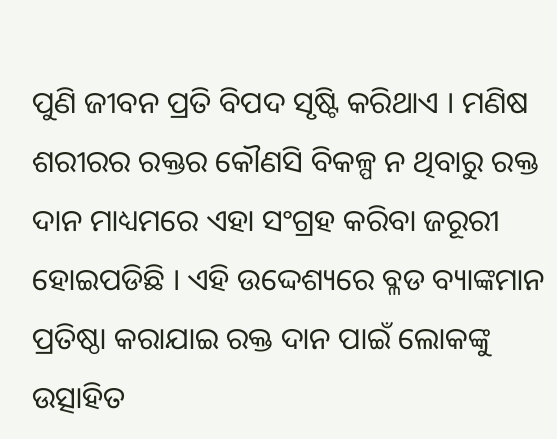ପୁଣି ଜୀବନ ପ୍ରତି ବିପଦ ସୃଷ୍ଟି କରିଥାଏ । ମଣିଷ ଶରୀରର ରକ୍ତର କୌଣସି ବିକଳ୍ପ ନ ଥିବାରୁ ରକ୍ତ ଦାନ ମାଧ୍ୟମରେ ଏହା ସଂଗ୍ରହ କରିବା ଜରୂରୀ ହୋଇପଡିଛି । ଏହି ଉଦ୍ଦେଶ୍ୟରେ ବ୍ଳଡ ବ୍ୟାଙ୍କମାନ ପ୍ରତିଷ୍ଠା କରାଯାଇ ରକ୍ତ ଦାନ ପାଇଁ ଲୋକଙ୍କୁ ଉତ୍ସାହିତ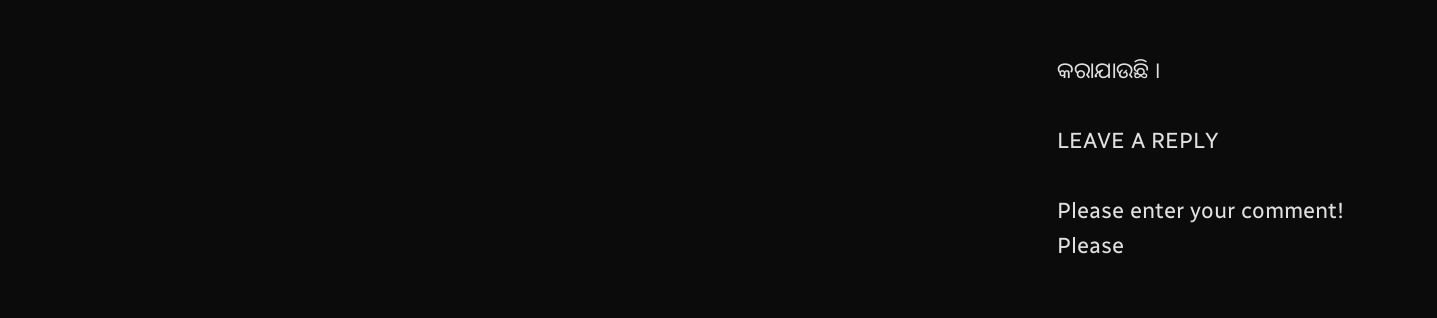କରାଯାଉଛି ।

LEAVE A REPLY

Please enter your comment!
Please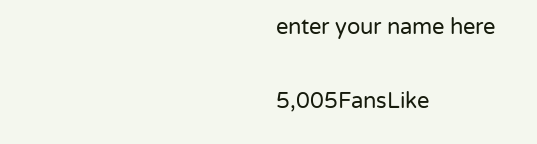enter your name here

5,005FansLike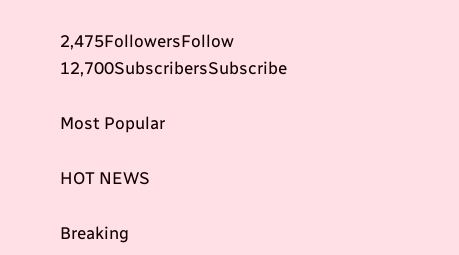2,475FollowersFollow
12,700SubscribersSubscribe

Most Popular

HOT NEWS

Breaking